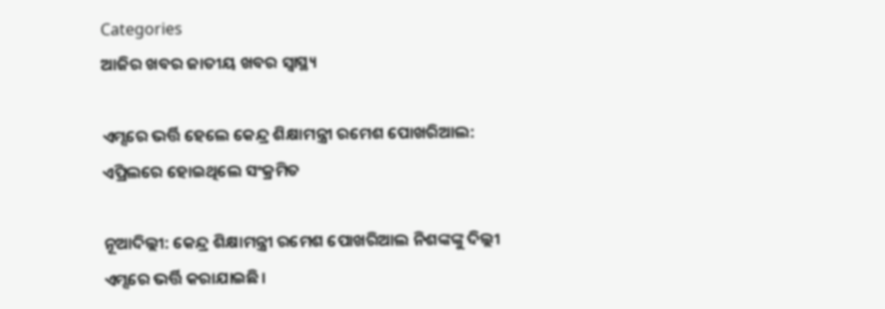Categories
ଆଜିର ଖବର ଜାତୀୟ ଖବର ସ୍ବାସ୍ଥ୍ୟ

ଏମ୍ସରେ ଭର୍ତ୍ତି ହେଲେ କେନ୍ଦ୍ର ଶିକ୍ଷାମନ୍ତ୍ରୀ ରମେଶ ପୋଖରିଆଲ: ଏପ୍ରିଲରେ ହୋଇଥିଲେ ସଂକ୍ରମିତ

ନୂଆଦିଲ୍ଲୀ: କେନ୍ଦ୍ର ଶିକ୍ଷାମନ୍ତ୍ରୀ ରମେଶ ପୋଖରିଆଲ ନିଶଙ୍କଙ୍କୁ ଦିଲ୍ଲୀ ଏମ୍ସରେ ଭର୍ତ୍ତି କରାଯାଇଛି।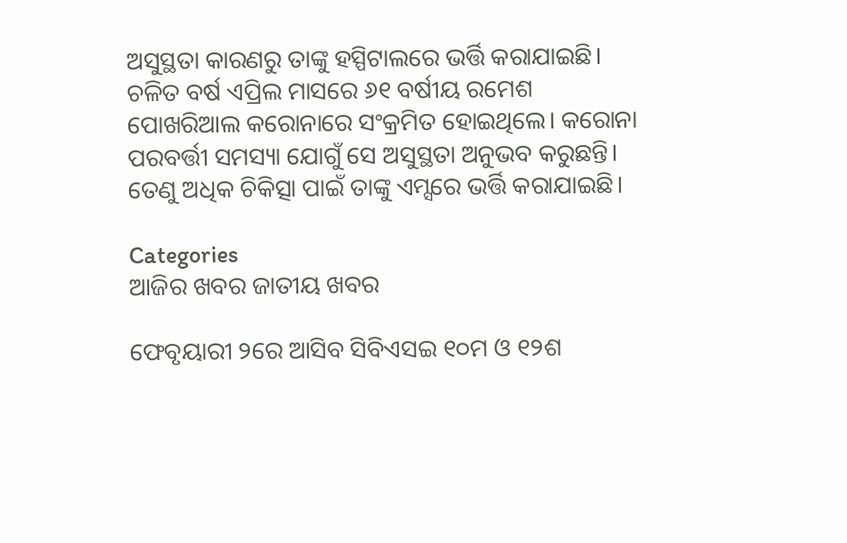ଅସୁସ୍ଥତା କାରଣରୁ ତାଙ୍କୁ ହସ୍ପିଟାଲରେ ଭର୍ତ୍ତି କରାଯାଇଛି। ଚଳିତ ବର୍ଷ ଏପ୍ରିଲ ମାସରେ ୬୧ ବର୍ଷୀୟ ରମେଶ ପୋଖରିଆଲ କରୋନାରେ ସଂକ୍ରମିତ ହୋଇଥିଲେ। କରୋନା ପରବର୍ତ୍ତୀ ସମସ୍ୟା ଯୋଗୁଁ ସେ ଅସୁସ୍ଥତା ଅନୁଭବ କରୁଛନ୍ତି। ତେଣୁ ଅଧିକ ଚିକିତ୍ସା ପାଇଁ ତାଙ୍କୁ ଏମ୍ସରେ ଭର୍ତ୍ତି କରାଯାଇଛି।

Categories
ଆଜିର ଖବର ଜାତୀୟ ଖବର

ଫେବୃୟାରୀ ୨ରେ ଆସିବ ସିବିଏସଇ ୧୦ମ ଓ ୧୨ଶ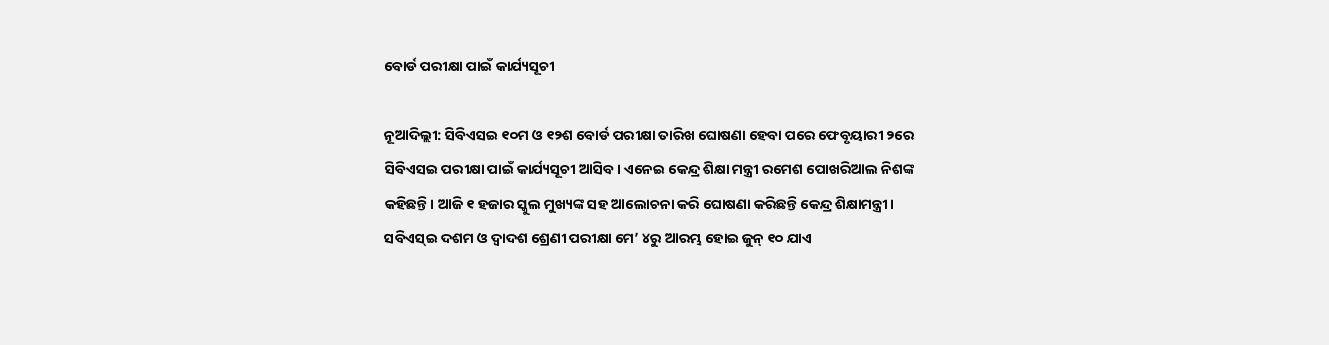ବୋର୍ଡ ପରୀକ୍ଷା ପାଇଁ କାର୍ଯ୍ୟସୂଚୀ

ନୂଆଦିଲ୍ଲୀ: ସିବିଏସଇ ୧୦ମ ଓ ୧୨ଶ ବୋର୍ଡ ପରୀକ୍ଷା ତାରିଖ ଘୋଷଣା ହେବା ପରେ ଫେବୃୟାରୀ ୨ରେ ସିବିଏସଇ ପରୀକ୍ଷା ପାଇଁ କାର୍ଯ୍ୟସୂଚୀ ଆସିବ। ଏନେଇ କେନ୍ଦ୍ର ଶିକ୍ଷା ମନ୍ତ୍ରୀ ରମେଶ ପୋଖରିଆଲ ନିଶଙ୍କ କହିଛନ୍ତି। ଆଜି ୧ ହଜାର ସ୍କୁଲ ମୁଖ୍ୟଙ୍କ ସହ ଆଲୋଚନା କରି ଘୋଷଣା କରିଛନ୍ତି କେନ୍ଦ୍ର ଶିକ୍ଷାମନ୍ତ୍ରୀ। ସବିଏସ୍‌ଇ ଦଶମ ଓ ଦ୍ବାଦଶ ଶ୍ରେଣୀ ପରୀକ୍ଷା ମେ’ ୪ରୁ ଆରମ୍ଭ ହୋଇ ଜୁନ୍‌ ୧୦ ଯାଏ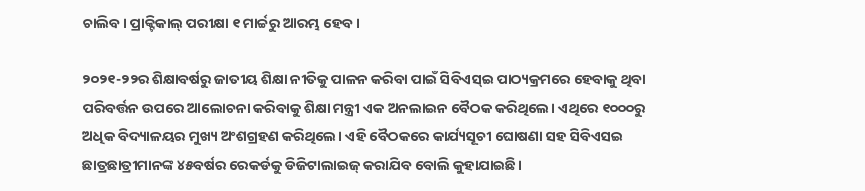ଚାଲିବ। ପ୍ରାକ୍ଟିକାଲ୍‌ ପରୀକ୍ଷା ୧ ମାର୍ଚ୍ଚରୁ ଆରମ୍ଭ ହେବ।

୨୦୨୧-୨୨ର ଶିକ୍ଷାବର୍ଷରୁ ଜାତୀୟ ଶିକ୍ଷା ନୀତିକୁ ପାଳନ କରିବା ପାଇଁ ସିବିଏସ୍ଇ ପାଠ୍ୟକ୍ରମରେ ହେବାକୁ ଥିବା ପରିବର୍ତ୍ତନ ଉପରେ ଆଲୋଚନା କରିବାକୁ ଶିକ୍ଷା ମନ୍ତ୍ରୀ ଏକ ଅନଲାଇନ ବୈଠକ କରିଥିଲେ। ଏଥିରେ ୧୦୦୦ରୁ ଅଧିକ ବିଦ୍ୟାଳୟର ମୁଖ୍ୟ ଅଂଶଗ୍ରହଣ କରିଥିଲେ। ଏହି ବୈଠକରେ କାର୍ଯ୍ୟସୂଚୀ ଘୋଷଣା ସହ ସିବିଏସଇ ଛାତ୍ରଛାତ୍ରୀମାନଙ୍କ ୪୫ବର୍ଷର ରେକର୍ଡକୁ ଡିଜିଟାଲାଇଜ୍ କରାଯିବ ବୋଲି କୁହାଯାଇଛି।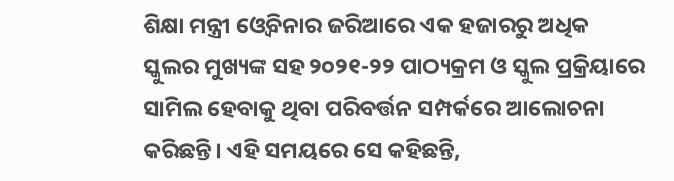ଶିକ୍ଷା ମନ୍ତ୍ରୀ ଓ୍ବେବିନାର ଜରିଆରେ ଏକ ହଜାରରୁ ଅଧିକ ସ୍କୁଲର ମୁଖ୍ୟଙ୍କ ସହ ୨୦୨୧-୨୨ ପାଠ୍ୟକ୍ରମ ଓ ସ୍କୁଲ ପ୍ରକ୍ରିୟାରେ ସାମିଲ ହେବାକୁ ଥିବା ପରିବର୍ତ୍ତନ ସମ୍ପର୍କରେ ଆଲୋଚନା କରିଛନ୍ତି। ଏହି ସମୟରେ ସେ କହିଛନ୍ତି,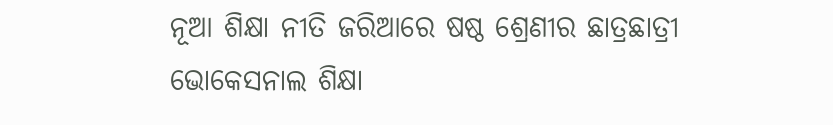ନୂଆ ଶିକ୍ଷା ନୀତି ଜରିଆରେ ଷଷ୍ଠ ଶ୍ରେଣୀର ଛାତ୍ରଛାତ୍ରୀ ଭୋକେସନାଲ ଶିକ୍ଷା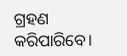ଗ୍ରହଣ କରିପାରିବେ।